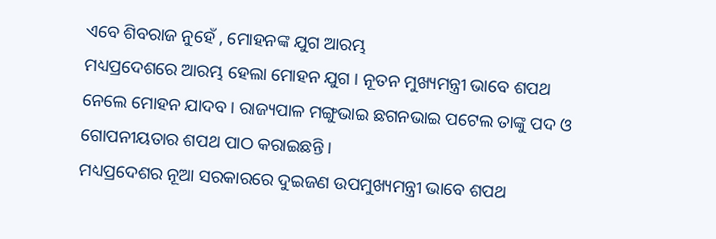ଏବେ ଶିବରାଜ ନୁହେଁ , ମୋହନଙ୍କ ଯୁଗ ଆରମ୍ଭ
ମଧ୍ୟପ୍ରଦେଶରେ ଆରମ୍ଭ ହେଲା ମୋହନ ଯୁଗ । ନୂତନ ମୁଖ୍ୟମନ୍ତ୍ରୀ ଭାବେ ଶପଥ ନେଲେ ମୋହନ ଯାଦବ। ରାଜ୍ୟପାଳ ମଙ୍ଗୁଭାଇ ଛଗନଭାଇ ପଟେଲ ତାଙ୍କୁ ପଦ ଓ ଗୋପନୀୟତାର ଶପଥ ପାଠ କରାଇଛନ୍ତି ।
ମଧ୍ୟପ୍ରଦେଶର ନୂଆ ସରକାରରେ ଦୁଇଜଣ ଉପମୁଖ୍ୟମନ୍ତ୍ରୀ ଭାବେ ଶପଥ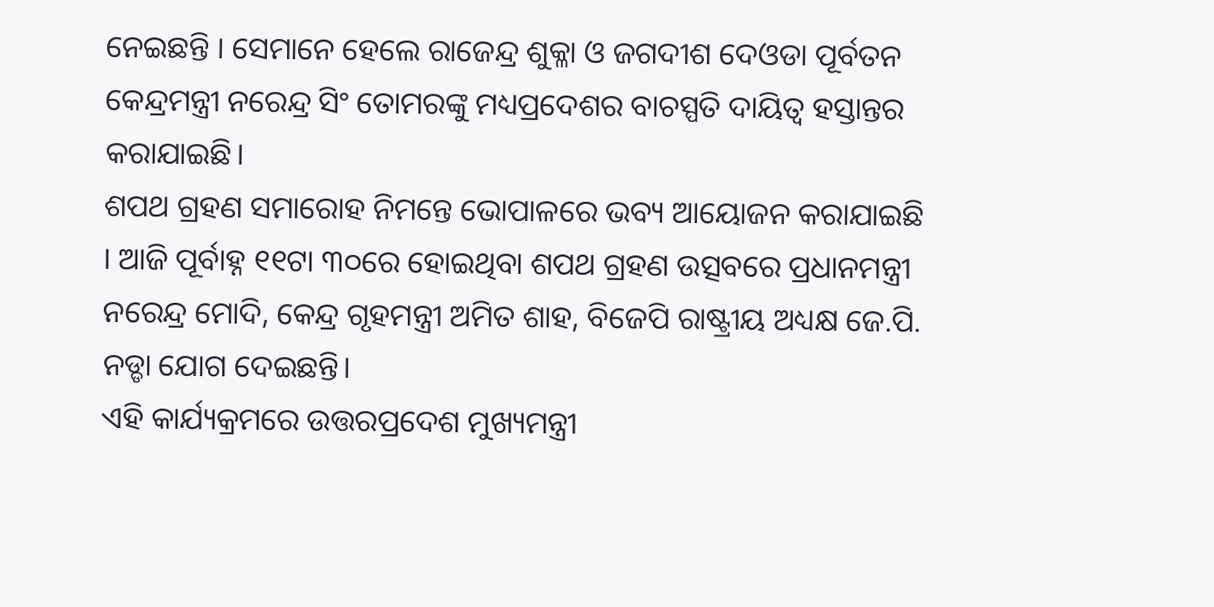ନେଇଛନ୍ତି । ସେମାନେ ହେଲେ ରାଜେନ୍ଦ୍ର ଶୁକ୍ଳା ଓ ଜଗଦୀଶ ଦେଓଡା ପୂର୍ବତନ କେନ୍ଦ୍ରମନ୍ତ୍ରୀ ନରେନ୍ଦ୍ର ସିଂ ତୋମରଙ୍କୁ ମଧ୍ୟପ୍ରଦେଶର ବାଚସ୍ପତି ଦାୟିତ୍ୱ ହସ୍ତାନ୍ତର କରାଯାଇଛି।
ଶପଥ ଗ୍ରହଣ ସମାରୋହ ନିମନ୍ତେ ଭୋପାଳରେ ଭବ୍ୟ ଆୟୋଜନ କରାଯାଇଛି । ଆଜି ପୂର୍ବାହ୍ନ ୧୧ଟା ୩୦ରେ ହୋଇଥିବା ଶପଥ ଗ୍ରହଣ ଉତ୍ସବରେ ପ୍ରଧାନମନ୍ତ୍ରୀ ନରେନ୍ଦ୍ର ମୋଦି, କେନ୍ଦ୍ର ଗୃହମନ୍ତ୍ରୀ ଅମିତ ଶାହ, ବିଜେପି ରାଷ୍ଟ୍ରୀୟ ଅଧ୍ୟକ୍ଷ ଜେ.ପି. ନଡ୍ଡା ଯୋଗ ଦେଇଛନ୍ତି।
ଏହି କାର୍ଯ୍ୟକ୍ରମରେ ଉତ୍ତରପ୍ରଦେଶ ମୁଖ୍ୟମନ୍ତ୍ରୀ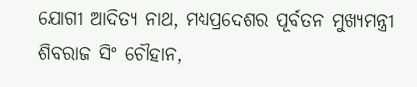ଯୋଗୀ ଆଦିତ୍ୟ ନାଥ, ମଧ୍ୟପ୍ରଦେଶର ପୂର୍ବତନ ମୁଖ୍ୟମନ୍ତ୍ରୀ ଶିବରାଜ ସିଂ ଚୌହାନ,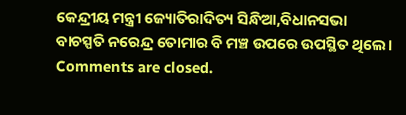କେନ୍ଦ୍ରୀୟ ମନ୍ତ୍ରୀ ଜ୍ୟୋତିରାଦିତ୍ୟ ସିନ୍ଧିଆ,ବିଧାନସଭା ବାଚସ୍ପତି ନରେନ୍ଦ୍ର ତୋମାର ବି ମଞ୍ଚ ଉପରେ ଉପସ୍ଥିତ ଥିଲେ।
Comments are closed.